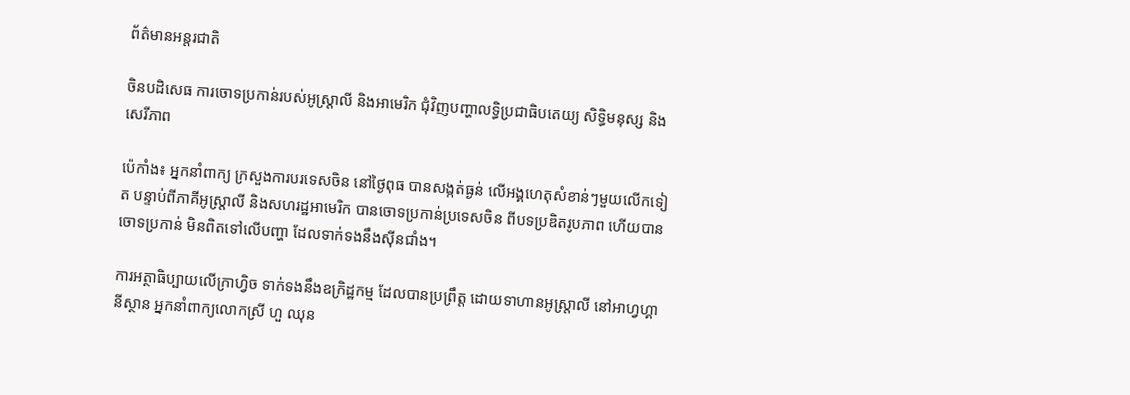ព័ត៌មានអន្តរជាតិ

ចិនបដិសេធ ការចោទប្រកាន់របស់អូស្ត្រាលី និងអាមេរិក ជុំវិញបញ្ហាលទ្ធិប្រជាធិបតេយ្យ សិទ្ធិមនុស្ស និងសេរីភាព

ប៉េកាំង៖ អ្នកនាំពាក្យ ក្រសួងការបរទេសចិន នៅថ្ងៃពុធ បានសង្កត់ធ្ងន់ លើអង្គហេតុសំខាន់ៗមួយលើកទៀត បន្ទាប់ពីភាគីអូស្ត្រាលី និងសហរដ្ឋអាមេរិក បានចោទប្រកាន់ប្រទេសចិន ពីបទប្រឌិតរូបភាព ហើយបានចោទប្រកាន់ មិនពិតទៅលើបញ្ហា ដែលទាក់ទងនឹងស៊ីនជាំង។

ការអត្ថាធិប្បាយលើក្រាហ្វិច ទាក់ទងនឹងឧក្រិដ្ឋកម្ម ដែលបានប្រព្រឹត្ត ដោយទាហានអូស្រ្តាលី នៅអាហ្វហ្គានីស្ថាន អ្នកនាំពាក្យលោកស្រី ហួ ឈុន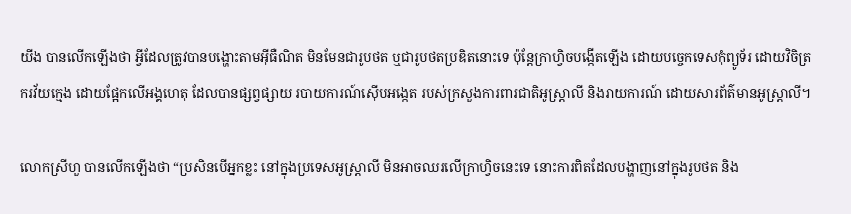យីង បានលើកឡើងថា អ្វីដែលត្រូវបានបង្ហោះតាមអ៊ីធឺណិត មិនមែនជារូបថត ឬជារូបថតប្រឌិតនោះទេ ប៉ុន្តែក្រាហ្វិចបង្កើតឡើង ដោយបច្ចេកទេសកុំព្យូទ័រ ដោយវិចិត្រករវ័យក្មេង ដោយផ្អែកលើអង្គហេតុ ដែលបានផ្សព្វផ្សាយ របាយការណ៍ស៊ើបអង្កេត របស់ក្រសួងការពារជាតិអូស្ត្រាលី និងរាយការណ៍ ដោយសារព័ត៌មានអូស្ត្រាលី។

លោកស្រីហួ បានលើកឡើងថា “ប្រសិនបើអ្នកខ្លះ នៅក្នុងប្រទេសអូស្រ្តាលី មិនអាចឈរលើក្រាហ្វិចនេះទេ នោះការពិតដែលបង្ហាញនៅក្នុងរូបថត និង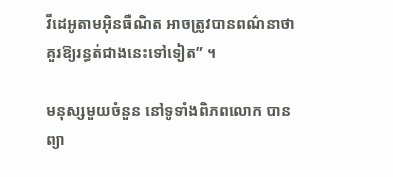វីដេអូតាមអ៊ិនធឺណិត អាចត្រូវបានពណ៌នាថា គួរឱ្យរន្ធត់ជាងនេះទៅទៀត” ។

មនុស្សមួយចំនួន នៅទូទាំងពិភពលោក បានព្យា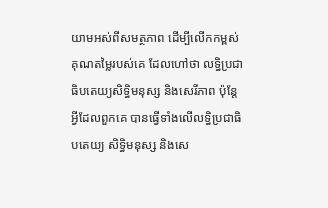យាមអស់ពីសមត្ថភាព ដើម្បីលើកកម្ពស់គុណតម្លៃរបស់គេ ដែលហៅថា លទ្ធិប្រជាធិបតេយ្យសិទ្ធិមនុស្ស និងសេរីភាព ប៉ុន្តែអ្វីដែលពួកគេ បានធ្វើទាំងលើលទ្ធិប្រជាធិបតេយ្យ សិទ្ធិមនុស្ស និងសេ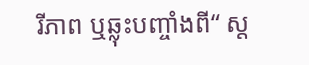រីភាព ឬឆ្លុះបញ្ចាំងពី“ ស្ត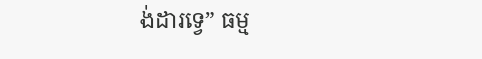ង់ដារទ្វេ” ធម្ម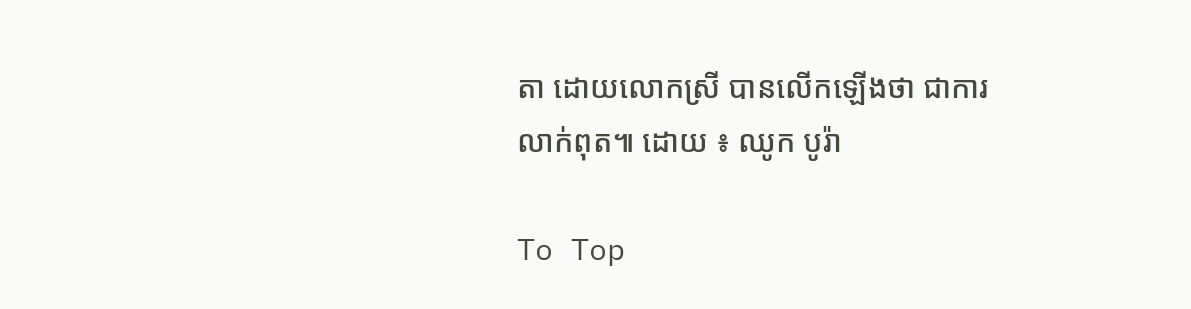តា ដោយលោកស្រី បានលើកឡើងថា ជាការលាក់ពុត៕ ដោយ ៖ ឈូក បូរ៉ា

To Top